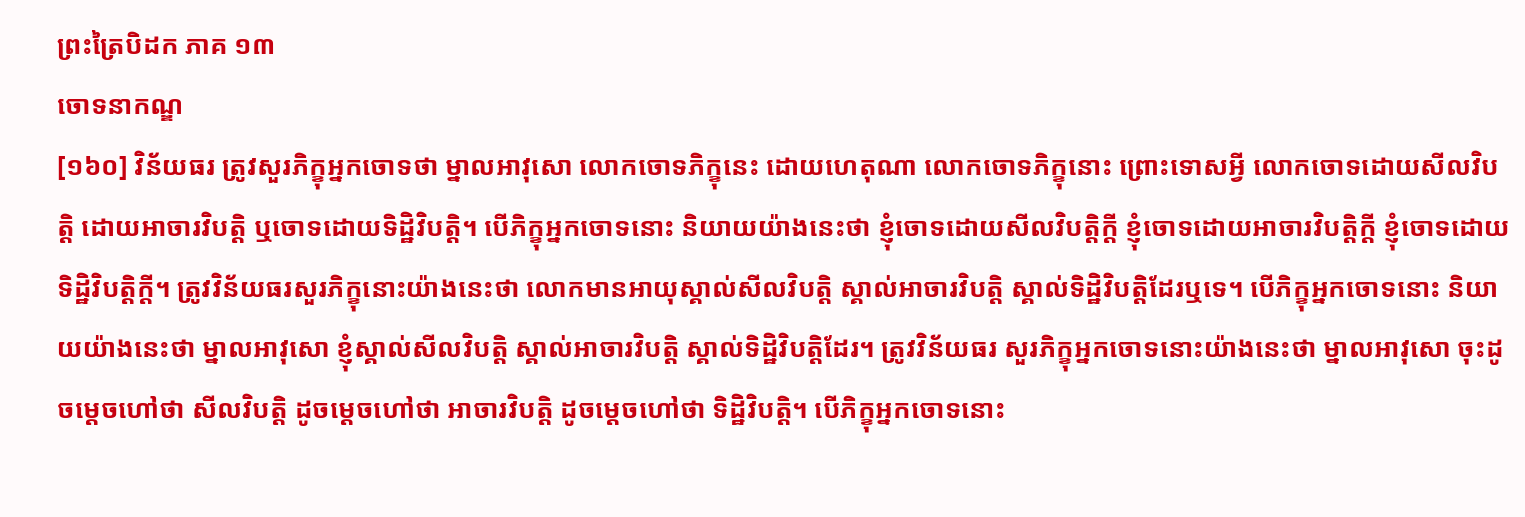ព្រះត្រៃបិដក ភាគ ១៣
ចោទនាកណ្ឌ
[១៦០] វិន័យធរ ត្រូវសួរភិក្ខុអ្នកចោទថា ម្នាលអាវុសោ លោកចោទភិក្ខុនេះ ដោយហេតុណា លោកចោទភិក្ខុនោះ ព្រោះទោសអ្វី លោកចោទដោយសីលវិបត្តិ ដោយអាចារវិបត្តិ ឬចោទដោយទិដ្ឋិវិបត្តិ។ បើភិក្ខុអ្នកចោទនោះ និយាយយ៉ាងនេះថា ខ្ញុំចោទដោយសីលវិបត្តិក្តី ខ្ញុំចោទដោយអាចារវិបត្តិក្តី ខ្ញុំចោទដោយទិដ្ឋិវិបត្តិក្តី។ ត្រូវវិន័យធរសួរភិក្ខុនោះយ៉ាងនេះថា លោកមានអាយុស្គាល់សីលវិបត្តិ ស្គាល់អាចារវិបត្តិ ស្គាល់ទិដ្ឋិវិបត្តិដែរឬទេ។ បើភិក្ខុអ្នកចោទនោះ និយាយយ៉ាងនេះថា ម្នាលអាវុសោ ខ្ញុំស្គាល់សីលវិបត្តិ ស្គាល់អាចារវិបត្តិ ស្គាល់ទិដ្ឋិវិបត្តិដែរ។ ត្រូវវិន័យធរ សួរភិក្ខុអ្នកចោទនោះយ៉ាងនេះថា ម្នាលអាវុសោ ចុះដូចម្តេចហៅថា សីលវិបត្តិ ដូចម្តេចហៅថា អាចារវិបត្តិ ដូចម្តេចហៅថា ទិដ្ឋិវិបត្តិ។ បើភិក្ខុអ្នកចោទនោះ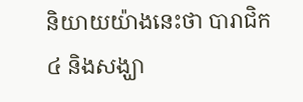និយាយយ៉ាងនេះថា បារាជិក៤ និងសង្ឃា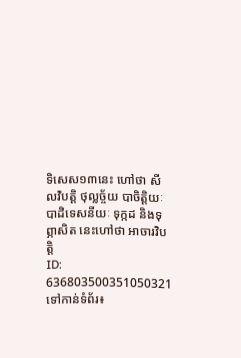ទិសេស១៣នេះ ហៅថា សីលវិបត្តិ ថុល្លច្ច័យ បាចិត្តិយៈ បាដិទេសនីយៈ ទុក្កដ និងទុព្ភាសិត នេះហៅថា អាចារវិបត្តិ
ID: 636803500351050321
ទៅកាន់ទំព័រ៖